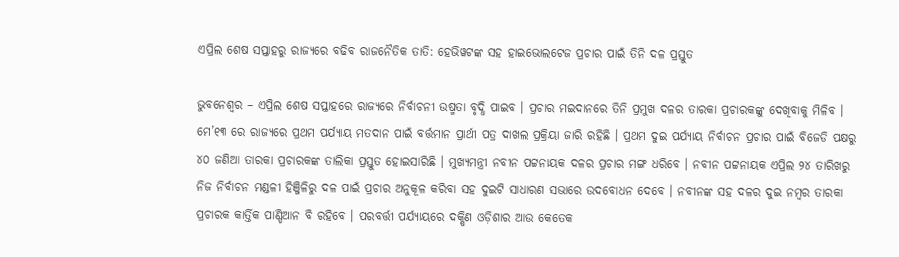ଏପ୍ରିଲ ଶେଷ ସପ୍ତାହରୁ ରାଜ୍ୟରେ ବଢିବ ରାଜନୈତିକ ତାତି: ହେଭିୱଟଙ୍କ ସହ ହାଇଭୋଲଟେଜ ପ୍ରଚାର ପାଇଁ ତିନି ଦଳ ପ୍ରସ୍ତୁତ

ଭୁବନେଶ୍ୱର – ଏପ୍ରିଲ ଶେଷ ସପ୍ତାହରେ ରାଜ୍ୟରେ ନିର୍ବାଚନୀ ଉଷ୍ମତା ବୃଦ୍ଧି ପାଇବ । ପ୍ରଚାର ମଇଦାନରେ ତିନି ପ୍ରମୁଖ ଦଳର ତାରକା ପ୍ରଚାରକଙ୍କୁ ଦେଖିବାକୁ ମିଳିବ । ମେ’୧୩ ରେ ରାଜ୍ୟରେ ପ୍ରଥମ ପର୍ଯ୍ୟାୟ ମତଦାନ ପାଇଁ ବର୍ତ୍ତମାନ ପ୍ରାର୍ଥୀ ପତ୍ର ଦାଖଲ ପ୍ରକ୍ରିୟା ଜାରି ରହିଛି । ପ୍ରଥମ ଦୁଇ ପର୍ଯ୍ୟାୟ ନିର୍ବାଚନ ପ୍ରଚାର ପାଇଁ ବିଜେଡି ପକ୍ଷରୁ ୪୦ ଜଣିଆ ତାରକା ପ୍ରଚାରକଙ୍କ ତାଲିକା ପ୍ରସ୍ତୁତ ହୋଇସାରିଛି । ମୁଖ୍ୟମନ୍ତ୍ରୀ ନବୀନ ପଟ୍ଟନାୟକ ଦଳର ପ୍ରଚାର ମଙ୍ଗ ଧରିବେ । ନବୀନ ପଟ୍ଟନାୟକ ଏପ୍ରିଲ ୨୪ ତାରିଖରୁ ନିଜ ନିର୍ବାଚନ ମଣ୍ଡଳୀ ହିଞ୍ଜିଳିରୁ ଦଳ ପାଇଁ ପ୍ରଚାର ଅନୁକୂଳ କରିବା ସହ ଦୁଇଟି ସାଧାରଣ ସଭାରେ ଉଦବୋଧନ ଦେବେ । ନବୀନଙ୍କ ସହ ଦଳର ଦୁଇ ନମ୍ବର ତାରକା ପ୍ରଚାରକ କାର୍ତ୍ତିକ ପାଣ୍ଡିଆନ ବି ରହିବେ । ପରବର୍ତ୍ତୀ ପର୍ଯ୍ୟାୟରେ ଦକ୍ଷିଣ ଓଡ଼ିଶାର ଆଉ କେତେକ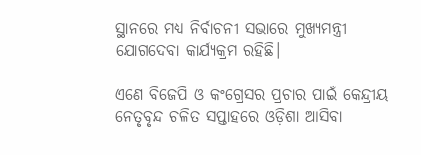ସ୍ଥାନରେ ମଧ୍ୟ ନିର୍ବାଚନୀ ସଭାରେ ମୁଖ୍ୟମନ୍ତ୍ରୀ ଯୋଗଦେବା କାର୍ଯ୍ୟକ୍ରମ ରହିଛି।

ଏଣେ ବିଜେପି ଓ କଂଗ୍ରେସର ପ୍ରଚାର ପାଇଁ କେନ୍ଦ୍ରୀୟ ନେତୃବୃନ୍ଦ ଚଳିତ ସପ୍ତାହରେ ଓଡ଼ିଶା ଆସିବା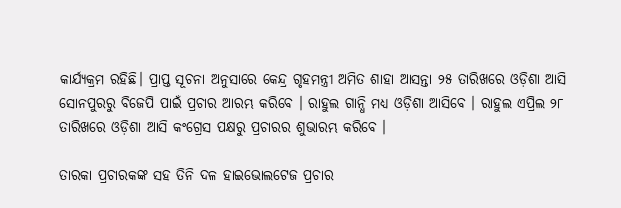କାର୍ଯ୍ୟକ୍ରମ ରହିଛି। ପ୍ରାପ୍ତ ସୂଚନା ଅନୁସାରେ କେନ୍ଦ୍ର ଗୃହମନ୍ତ୍ରୀ ଅମିତ ଶାହା ଆସନ୍ତା ୨୫ ତାରିଖରେ ଓଡ଼ିଶା ଆସି ସୋନପୁରରୁ ବିଜେପି ପାଇଁ ପ୍ରଚାର ଆରମ୍ଭ କରିବେ । ରାହୁଲ ଗାନ୍ଧି ମଧ୍ୟ ଓଡ଼ିଶା ଆସିବେ । ରାହୁଲ ଏପ୍ରିଲ ୨୮ ତାରିଖରେ ଓଡ଼ିଶା ଆସି କଂଗ୍ରେସ ପକ୍ଷରୁ ପ୍ରଚାରର ଶୁଭାରମ୍ଭ କରିବେ ।

ତାରକା ପ୍ରଚାରକଙ୍କ ସହ ତିନି ଦଳ ହାଇଭୋଲଟେଜ ପ୍ରଚାର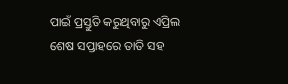ପାଇଁ ପ୍ରସ୍ତୁତି କରୁଥିବାରୁ ଏପ୍ରିଲ ଶେଷ ସପ୍ତାହରେ ତାତି ସହ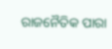ରାଜନୈତିକ ପାରା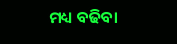ମଧ୍ୟ ବଢିବା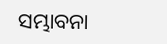ସମ୍ଭାବନା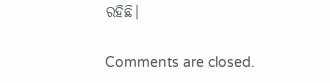ରହିଛି।

Comments are closed.